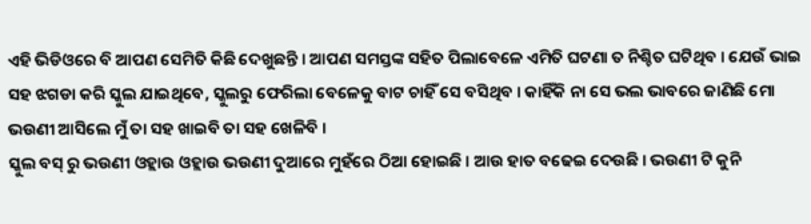ଏହି ଭିଡିଓରେ ବି ଆପଣ ସେମିତି କିଛି ଦେଖୁଛନ୍ତି । ଆପଣ ସମସ୍ତଙ୍କ ସହିତ ପିଲାବେଳେ ଏମିତି ଘଟଣା ତ ନିଶ୍ଚିତ ଘଟିଥିବ । ଯେଉଁ ଭାଇ ସହ ଝଗଡା କରି ସ୍କୁଲ ଯାଇଥିବେ, ସ୍କୁଲରୁ ଫେରିଲା ବେଳେକୁ ବାଟ ଚାହିଁ ସେ ବସିଥିବ । କାହିଁକି ନା ସେ ଭଲ ଭାବରେ ଜାଣିଛି ମୋ ଭଉଣୀ ଆସିଲେ ମୁଁ ତା ସହ ଖାଇବି ତା ସହ ଖେଳିବି ।
ସ୍କୁଲ ବସ୍ ରୁ ଭଉଣୀ ଓହ୍ଲାଉ ଓହ୍ଲାଉ ଭଉଣୀ ଦୁଆରେ ମୁହଁରେ ଠିଆ ହୋଇଛି । ଆଉ ହାତ ବଢେଇ ଦେଉଛି । ଭଉଣୀ ଟି କୁନି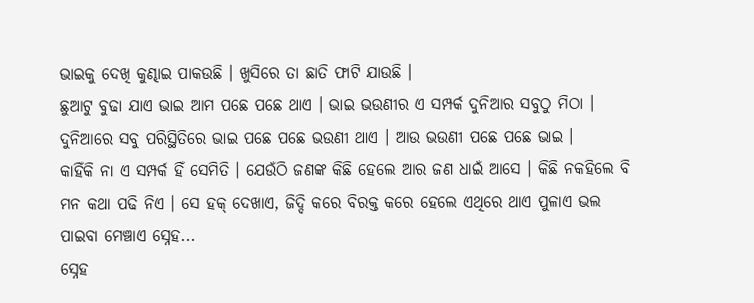ଭାଇକୁ ଦେଖି କୁଣ୍ଢାଇ ପାକଉଛି । ଖୁସିରେ ତା ଛାତି ଫାଟି ଯାଉଛି ।
ଛୁଆଟୁ ବୁଢା ଯାଏ ଭାଇ ଆମ ପଛେ ପଛେ ଥାଏ । ଭାଇ ଭଉଣୀର ଏ ସମ୍ପର୍କ ଦୁନିଆର ସବୁଠୁ ମିଠା । ଦୁନିଆରେ ସବୁ ପରିସ୍ଥିତିରେ ଭାଇ ପଛେ ପଛେ ଭଉଣୀ ଥାଏ । ଆଉ ଭଉଣୀ ପଛେ ପଛେ ଭାଇ ।
କାହିଁକି ନା ଏ ସମ୍ପର୍କ ହିଁ ସେମିତି । ଯେଉଁଠି ଜଣଙ୍କ କିଛି ହେଲେ ଆର ଜଣ ଧାଇଁ ଆସେ । କିଛି ନକହିଲେ ବି ମନ କଥା ପଢି ନିଏ । ସେ ହକ୍ ଦେଖାଏ, ଜିଦ୍ଦି କରେ ବିରକ୍ତ କରେ ହେଲେ ଏଥିରେ ଥାଏ ପୁଳାଏ ଭଲ ପାଇବା ମେଞ୍ଚାଏ ସ୍ନେହ...
ସ୍ନେହ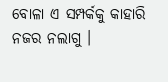ବୋଳା ଏ ସମ୍ପର୍କକୁ କାହାରି ନଜର ନଲାଗୁ ।